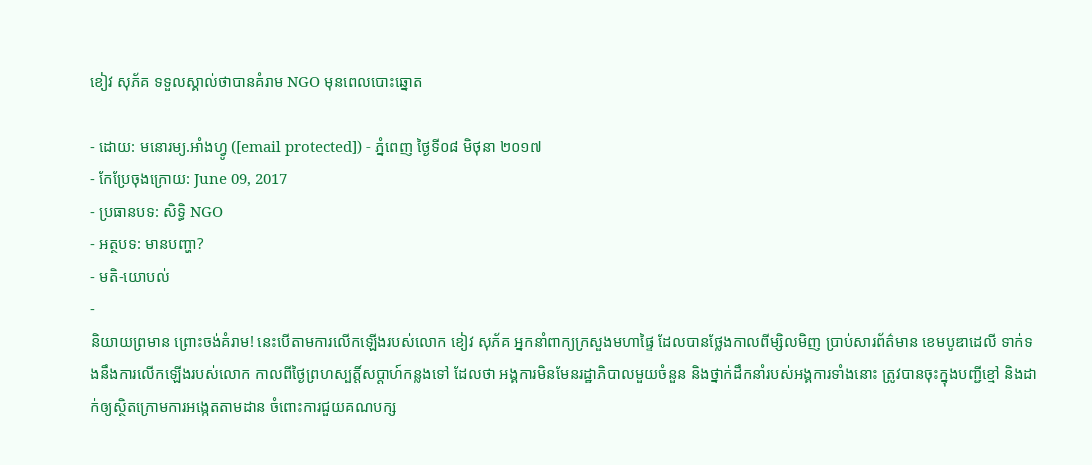ខៀវ សុភ័គ ទទួលស្គាល់ថាបានគំរាម NGO មុនពេលបោះឆ្នោត

- ដោយ: មនោរម្យ.អាំងហ្វូ ([email protected]) - ភ្នំពេញ ថ្ងៃទី០៨ មិថុនា ២០១៧
- កែប្រែចុងក្រោយ: June 09, 2017
- ប្រធានបទ: សិទ្ធិ NGO
- អត្ថបទ: មានបញ្ហា?
- មតិ-យោបល់
-
និយាយព្រមាន ព្រោះចង់គំរាម! នេះបើតាមការលើកឡើងរបស់លោក ខៀវ សុភ័គ អ្នកនាំពាក្យក្រសួងមហាផ្ទៃ ដែលបានថ្លែងកាលពីម្សិលមិញ ប្រាប់សារព័ត៌មាន ខេមបូឌាដេលី ទាក់ទងនឹងការលើកឡើងរបស់លោក កាលពីថ្ងៃព្រហស្បត្តិ៍សប្ដាហ៍កន្លងទៅ ដែលថា អង្គការមិនមែនរដ្ឋាភិបាលមួយចំនួន និងថ្នាក់ដឹកនាំរបស់អង្គការទាំងនោះ ត្រូវបានចុះក្នុងបញ្ជីខ្មៅ និងដាក់ឲ្យស្ថិតក្រោមការអង្កេតតាមដាន ចំពោះការជួយគណបក្ស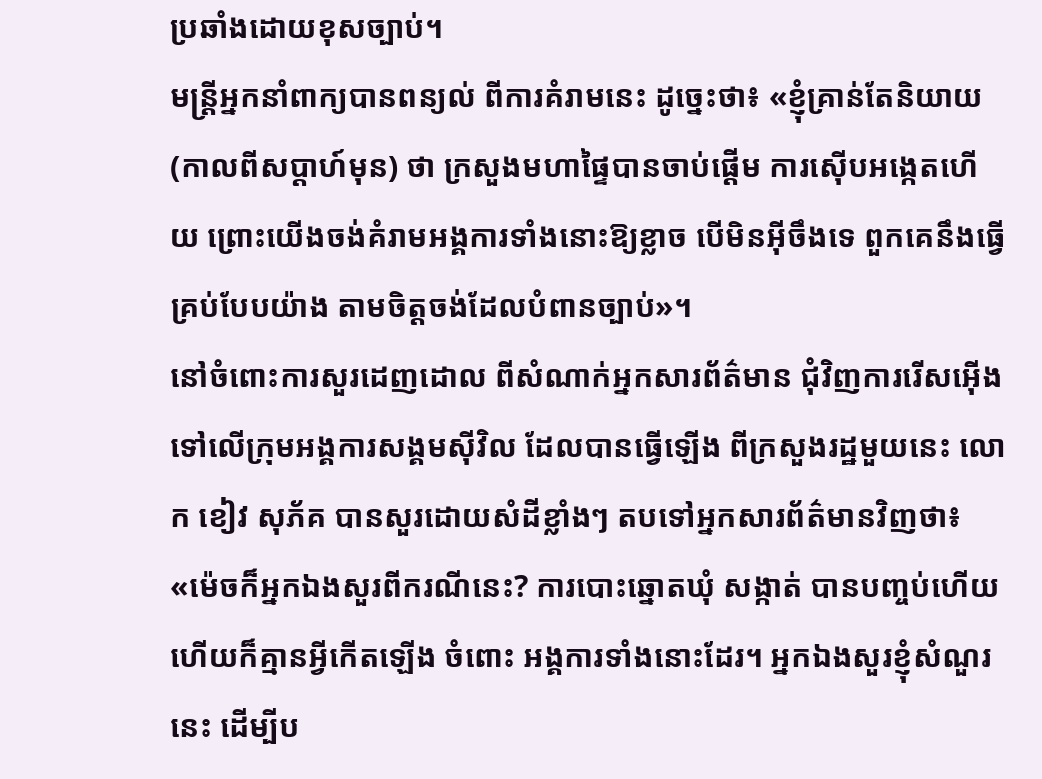ប្រឆាំងដោយខុសច្បាប់។
មន្ត្រីអ្នកនាំពាក្យបានពន្យល់ ពីការគំរាមនេះ ដូច្នេះថា៖ «ខ្ញុំគ្រាន់តែនិយាយ (កាលពីសប្ដាហ៍មុន) ថា ក្រសួងមហាផ្ទៃបានចាប់ផ្ដើម ការស៊ើបអង្កេតហើយ ព្រោះយើងចង់គំរាមអង្គការទាំងនោះឱ្យខ្លាច បើមិនអ៊ីចឹងទេ ពួកគេនឹងធ្វើគ្រប់បែបយ៉ាង តាមចិត្តចង់ដែលបំពានច្បាប់»។
នៅចំពោះការសួរដេញដោល ពីសំណាក់អ្នកសារព័ត៌មាន ជុំវិញការរើសអ៊ើង ទៅលើក្រុមអង្គការសង្គមស៊ីវិល ដែលបានធ្វើឡើង ពីក្រសួងរដ្ឋមួយនេះ លោក ខៀវ សុភ័គ បានសួរដោយសំដីខ្លាំងៗ តបទៅអ្នកសារព័ត៌មានវិញថា៖ «ម៉េចក៏អ្នកឯងសួរពីករណីនេះ? ការបោះឆ្នោតឃុំ សង្កាត់ បានបញ្ចប់ហើយ ហើយក៏គ្មានអ្វីកើតឡើង ចំពោះ អង្គការទាំងនោះដែរ។ អ្នកឯងសួរខ្ញុំសំណួរនេះ ដើម្បីប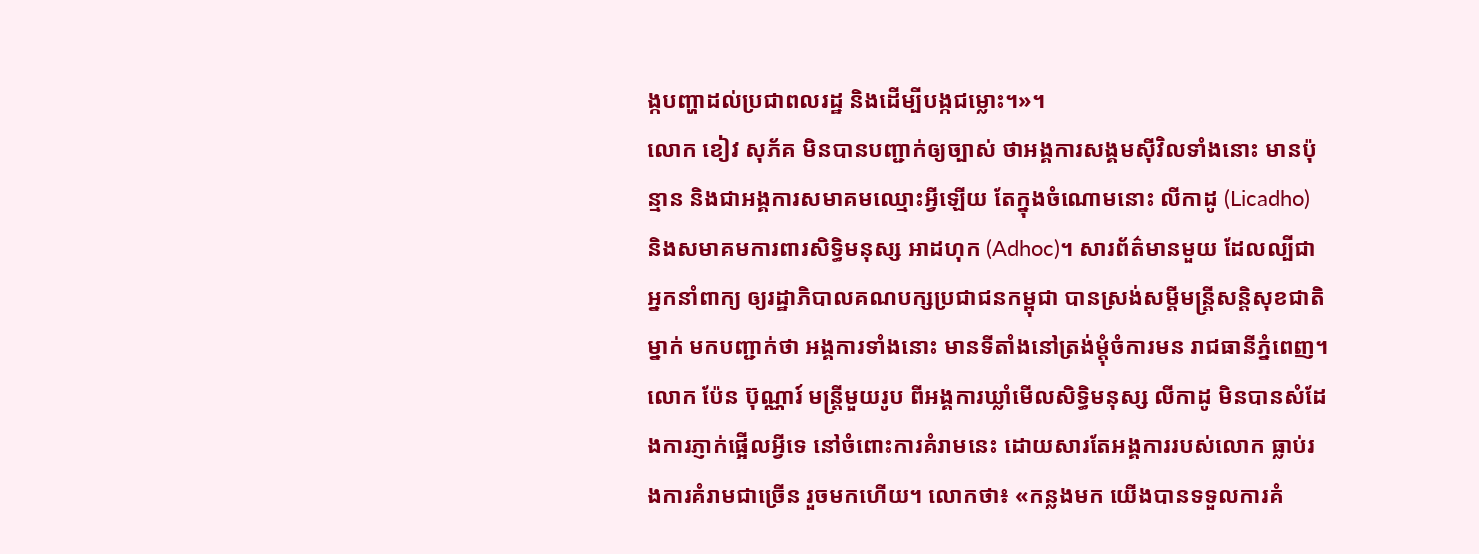ង្កបញ្ហាដល់ប្រជាពលរដ្ឋ និងដើម្បីបង្កជម្លោះ។»។
លោក ខៀវ សុភ័គ មិនបានបញ្ជាក់ឲ្យច្បាស់ ថាអង្គការសង្គមស៊ីវិលទាំងនោះ មានប៉ុន្មាន និងជាអង្គការសមាគមឈ្មោះអ្វីឡើយ តែក្នុងចំណោមនោះ លីកាដូ (Licadho) និងសមាគមការពារសិទ្ធិមនុស្ស អាដហុក (Adhoc)។ សារព័ត៌មានមួយ ដែលល្បីជាអ្នកនាំពាក្យ ឲ្យរដ្ឋាភិបាលគណបក្សប្រជាជនកម្ពុជា បានស្រង់សម្ដីមន្ត្រីសន្តិសុខជាតិម្នាក់ មកបញ្ជាក់ថា អង្គការទាំងនោះ មានទីតាំងនៅត្រង់ម្ដុំចំការមន រាជធានីភ្នំពេញ។
លោក ប៉ែន ប៊ុណ្ណារ៍ មន្ត្រីមួយរូប ពីអង្គការឃ្លាំមើលសិទ្ធិមនុស្ស លីកាដូ មិនបានសំដែងការភ្ញាក់ផ្អើលអ្វីទេ នៅចំពោះការគំរាមនេះ ដោយសារតែអង្គការរបស់លោក ធ្លាប់រងការគំរាមជាច្រើន រួចមកហើយ។ លោកថា៖ «កន្លងមក យើងបានទទួលការគំ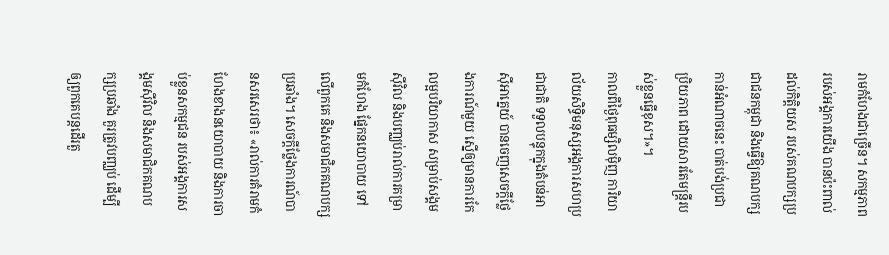រាមកំហែងជាច្រើន។ សកម្មភាពរបស់អង្គការយើង បានប៉ះពាល់ដល់កិត្តិយស របស់គណបក្សប្រជាជនកម្ពុជា និងធ្វើឱ្យគណបក្សកាន់អំណាចនេះ បាត់បង់ប្រជាប្រិយភាព ដោយសារតែមន្ត្រីរបស់ខ្លួនធ្វើខុស។»។
កាលពីថ្ងៃពុធម្សិលម៉ិញ ការិយាល័យសិទ្ធិមនុស្សអង្គការសហប្រជាជាតិ ទទួលបន្ទុកក្នុងតំបន់អាស៊ីអាគ្នេយ៍ បានចេញសេចក្ដីថ្លែងការណ៍មួយ ស្នើឲ្យមានការកែលម្អបរិយាកាស សម្រាប់សង្គមស៊ីវិល និងបញ្ឈប់រាល់ការគម្រាមកំហែង ផ្នែកនយោបាយ ទៅលើពួកគេ និងសមាជិកគណបក្សប្រឆាំង។ សេចក្ដីថ្លែងការណ៍បានសរសេរថា៖ «រាល់ការគំរាមកំហែងខាងនយោបាយ និងការចាប់ខ្លួនសកម្មជន របស់អង្គការសង្គមស៊ីវិល និងសមាជិកគណបក្សប្រឆាំង គួរត្រូវបញ្ឈប់ ដើម្បីឲ្យពួកគេបន្តដើរតួ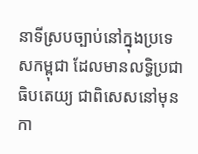នាទីស្របច្បាប់នៅក្នុងប្រទេសកម្ពុជា ដែលមានលទ្ធិប្រជាធិបតេយ្យ ជាពិសេសនៅមុនកា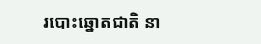របោះឆ្នោតជាតិ នា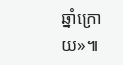ឆ្នាំក្រោយ»៕